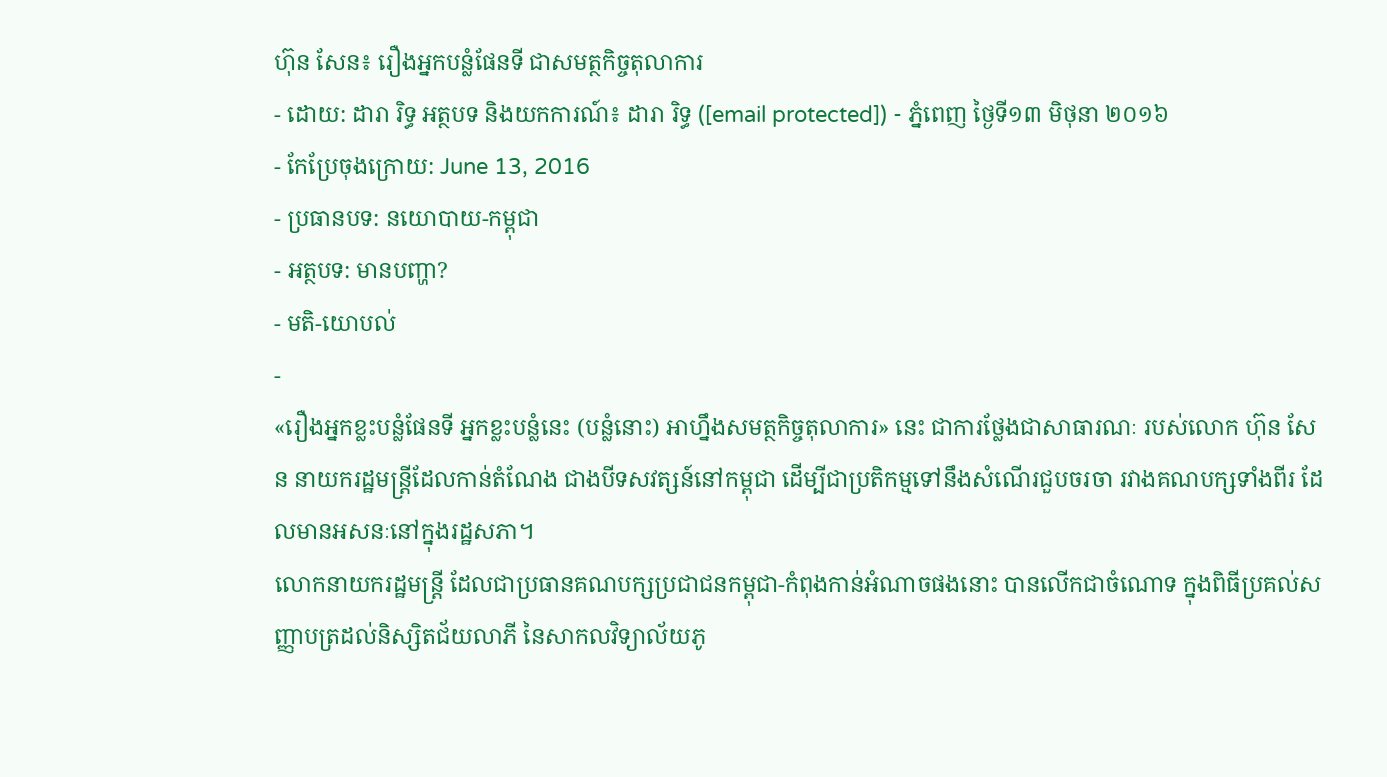ហ៊ុន សែន៖ រឿងអ្នកបន្លំផែនទី ជាសមត្ថកិច្ចតុលាការ
- ដោយ: ដារា រិទ្ធ អត្ថបទ និងយកការណ៍៖ ដារា រិទ្ធ ([email protected]) - ភ្នំពេញ ថ្ងៃទី១៣ មិថុនា ២០១៦
- កែប្រែចុងក្រោយ: June 13, 2016
- ប្រធានបទ: នយោបាយ-កម្ពុជា
- អត្ថបទ: មានបញ្ហា?
- មតិ-យោបល់
-
«រឿងអ្នកខ្លះបន្លំផែនទី អ្នកខ្លះបន្លំនេះ (បន្លំនោះ) អាហ្នឹងសមត្ថកិច្ចតុលាការ» នេះ ជាការថ្លែងជាសាធារណៈ របស់លោក ហ៊ុន សែន នាយករដ្ឋមន្ត្រីដែលកាន់តំណែង ជាងបីទសវត្សន៍នៅកម្ពុជា ដើម្បីជាប្រតិកម្មទៅនឹងសំណើរជួបចរចា រវាងគណបក្សទាំងពីរ ដែលមានអសនៈនៅក្នុងរដ្ឋសភា។
លោកនាយករដ្ឋមន្ត្រី ដែលជាប្រធានគណបក្សប្រជាជនកម្ពុជា-កំពុងកាន់អំណាចផងនោះ បានលើកជាចំណោទ ក្នុងពិធីប្រគល់សញ្ញាបត្រដល់និស្សិតជ័យលាភី នៃសាកលវិទ្យាល័យភូ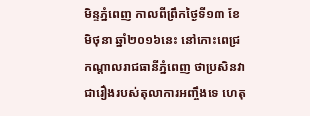មិន្ទភ្នំពេញ កាលពីព្រឹកថ្ងៃទី១៣ ខែមិថុនា ឆ្នាំ២០១៦នេះ នៅកោះពេជ្រ កណ្ដាលរាជធានីភ្នំពេញ ថាប្រសិនវាជារឿងរបស់តុលាការអញ្ចឹងទេ ហេតុ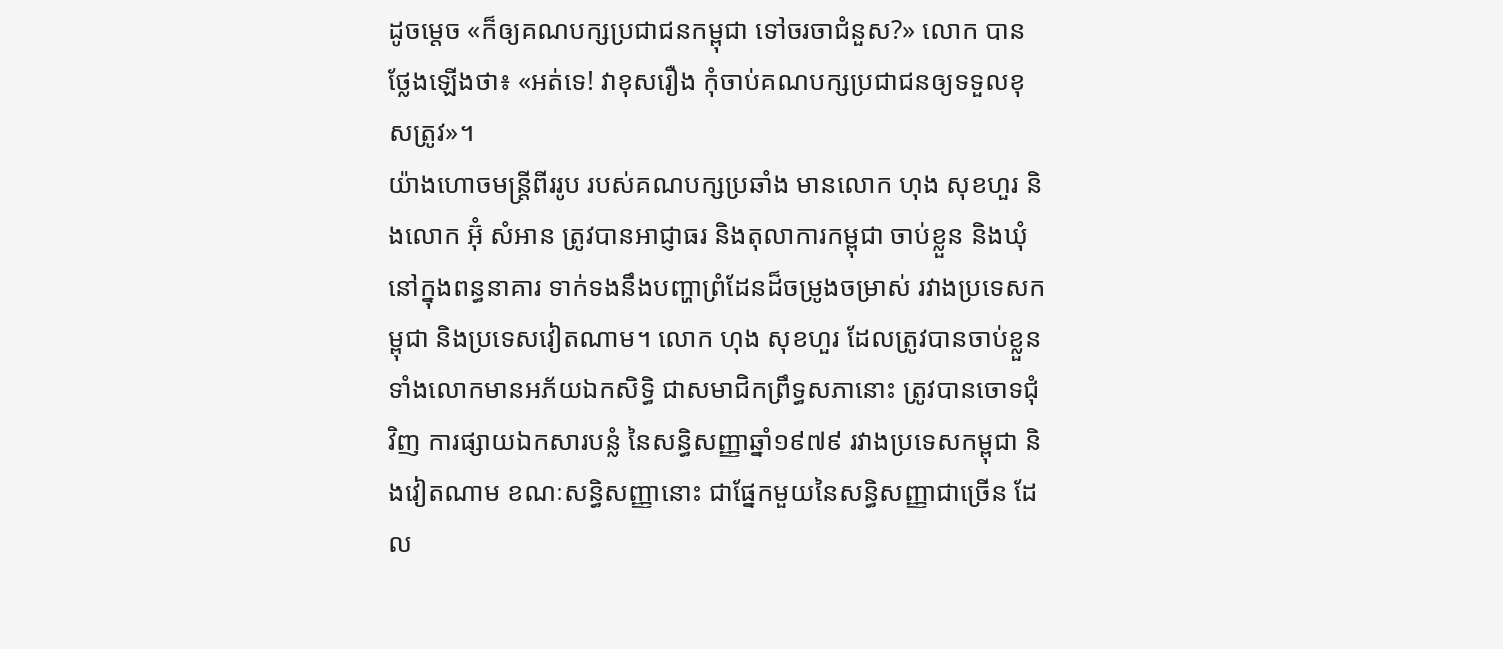ដូចម្ដេច «ក៏ឲ្យគណបក្សប្រជាជនកម្ពុជា ទៅចរចាជំនួស?» លោក បានថ្លែងឡើងថា៖ «អត់ទេ! វាខុសរឿង កុំចាប់គណបក្សប្រជាជនឲ្យទទួលខុសត្រូវ»។
យ៉ាងហោចមន្ត្រីពីររូប របស់គណបក្សប្រឆាំង មានលោក ហុង សុខហួរ និងលោក អ៊ុំ សំអាន ត្រូវបានអាជ្ញាធរ និងតុលាការកម្ពុជា ចាប់ខ្លួន និងឃុំ នៅក្នុងពន្ធនាគារ ទាក់ទងនឹងបញ្ហាព្រំដែនដ៏ចម្រូងចម្រាស់ រវាងប្រទេសកម្ពុជា និងប្រទេសវៀតណាម។ លោក ហុង សុខហួរ ដែលត្រូវបានចាប់ខ្លួន ទាំងលោកមានអភ័យឯកសិទ្ធិ ជាសមាជិកព្រឹទ្ធសភានោះ ត្រូវបានចោទជុំវិញ ការផ្សាយឯកសារបន្លំ នៃសន្ធិសញ្ញាឆ្នាំ១៩៧៩ រវាងប្រទេសកម្ពុជា និងវៀតណាម ខណៈសន្ធិសញ្ញានោះ ជាផ្នែកមួយនៃសន្ធិសញ្ញាជាច្រើន ដែល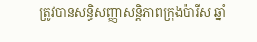ត្រូវបានសន្ធិសញ្ញាសន្តិភាពក្រុងប៉ារីស ឆ្នាំ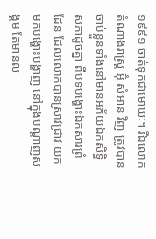១៩៩១ ចាត់ទុកជាមោឃៈ។ រីឯលោកតំណាងរាស្ត្រ អ៊ុំ សំអាន វិញ ត្រូវបានចាប់ខ្លួនទាំងនៅមានអភ័យឯកសិទ្ធិសភាដូចគ្នា ពីបទបង្ហោះឯកសារព្រំដែន ដែលលោកបានស្រាវជ្រាវ យកមកបង្ហោះបង្ហាញ នៅក្នុងបណ្ដាញសង្គម តែមានល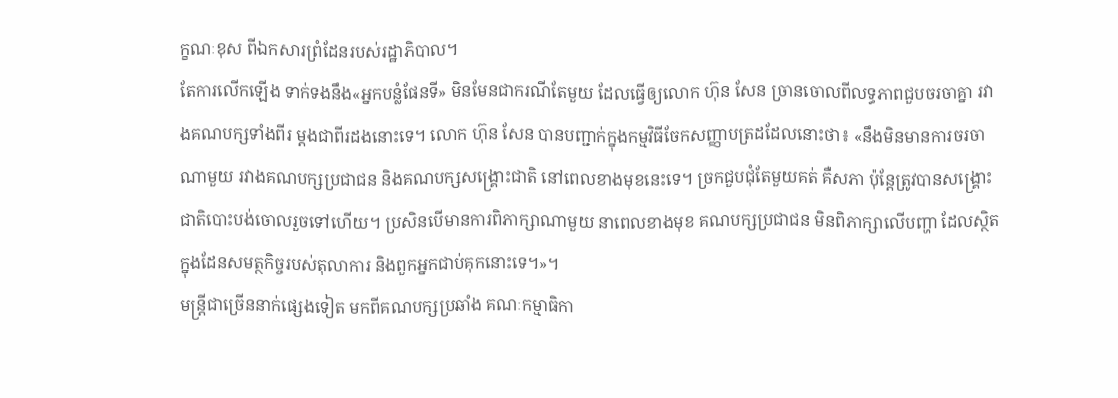ក្ខណៈខុស ពីឯកសារព្រំដែនរបស់រដ្ឋាភិបាល។
តែការលើកឡើង ទាក់ទងនឹង«អ្នកបន្លំផែនទី» មិនមែនជាករណីតែមួយ ដែលធ្វើឲ្យលោក ហ៊ុន សែន ច្រានចោលពីលទ្ធភាពជួបចរចាគ្នា រវាងគណបក្សទាំងពីរ ម្ដងជាពីរដងនោះទេ។ លោក ហ៊ុន សែន បានបញ្ជាក់ក្នុងកម្មវិធីចែកសញ្ញាបត្រដដែលនោះថា៖ «នឹងមិនមានការចរចាណាមួយ រវាងគណបក្សប្រជាជន និងគណបក្សសង្រ្គោះជាតិ នៅពេលខាងមុខនេះទេ។ ច្រកជួបជុំតែមួយគត់ គឺសភា ប៉ុន្តែត្រូវបានសង្រ្គោះជាតិបោះបង់ចោលរួចទៅហើយ។ ប្រសិនបើមានការពិភាក្សាណាមួយ នាពេលខាងមុខ គណបក្សប្រជាជន មិនពិភាក្សាលើបញ្ហា ដែលស្ថិតក្នុងដែនសមត្ថកិច្ចរបស់តុលាការ និងពួកអ្នកជាប់គុកនោះទេ។»។
មន្ត្រីជាច្រើននាក់ផ្សេងទៀត មកពីគណបក្សប្រឆាំង គណៈកម្មាធិកា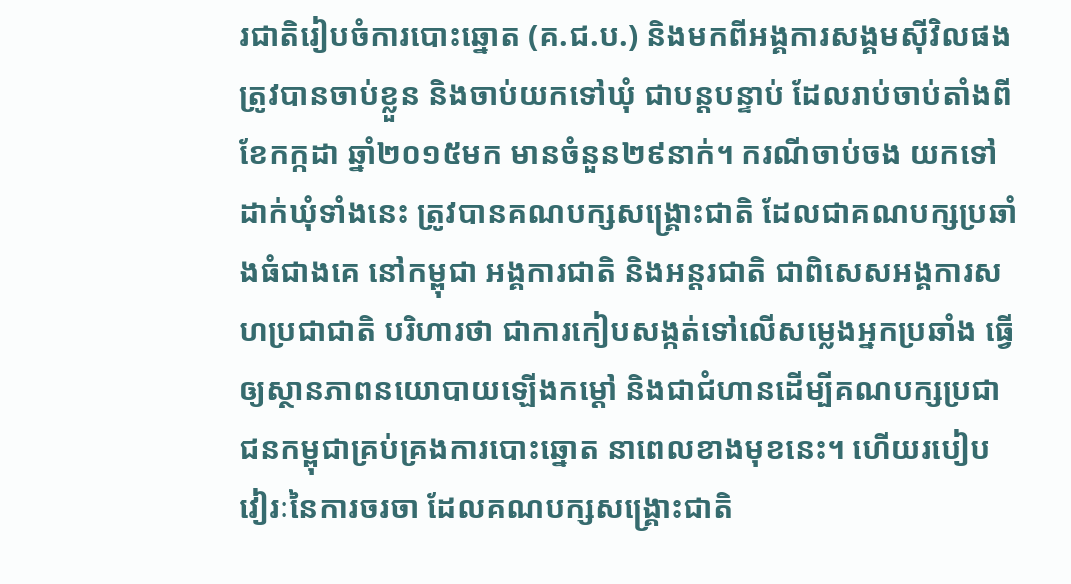រជាតិរៀបចំការបោះឆ្នោត (គ.ជ.ប.) និងមកពីអង្គការសង្គមស៊ីវិលផង ត្រូវបានចាប់ខ្លួន និងចាប់យកទៅឃុំ ជាបន្តបន្ទាប់ ដែលរាប់ចាប់តាំងពីខែកក្កដា ឆ្នាំ២០១៥មក មានចំនួន២៩នាក់។ ករណីចាប់ចង យកទៅដាក់ឃុំទាំងនេះ ត្រូវបានគណបក្សសង្គ្រោះជាតិ ដែលជាគណបក្សប្រឆាំងធំជាងគេ នៅកម្ពុជា អង្គការជាតិ និងអន្តរជាតិ ជាពិសេសអង្គការសហប្រជាជាតិ បរិហារថា ជាការកៀបសង្កត់ទៅលើសម្លេងអ្នកប្រឆាំង ធ្វើឲ្យស្ថានភាពនយោបាយឡើងកម្ដៅ និងជាជំហានដើម្បីគណបក្សប្រជាជនកម្ពុជាគ្រប់គ្រងការបោះឆ្នោត នាពេលខាងមុខនេះ។ ហើយរបៀបវៀរៈនៃការចរចា ដែលគណបក្សសង្គ្រោះជាតិ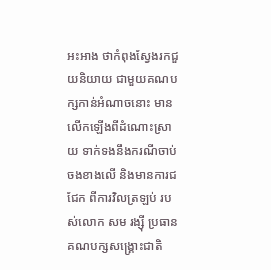អះអាង ថាកំពុងស្វែងរកជួយនិយាយ ជាមួយគណបក្សកាន់អំណាចនោះ មានលើកឡើងពីដំណោះស្រាយ ទាក់ទងនឹងករណីចាប់ចងខាងលើ និងមានការជជែក ពីការវិលត្រឡប់ របស់លោក សម រង្ស៊ី ប្រធានគណបក្សសង្គ្រោះជាតិ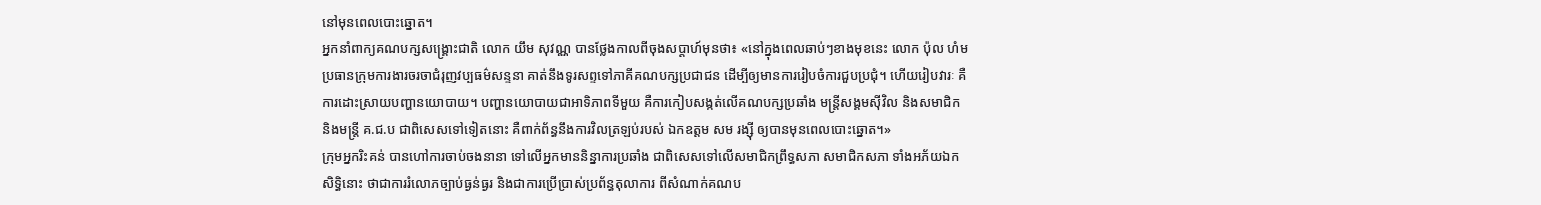នៅមុនពេលបោះឆ្នោត។
អ្នកនាំពាក្យគណបក្សសង្គ្រោះជាតិ លោក យឹម សុវណ្ណ បានថ្លែងកាលពីចុងសប្ដាហ៍មុនថា៖ «នៅក្នុងពេលឆាប់ៗខាងមុខនេះ លោក ប៉ុល ហំម ប្រធានក្រុមការងារចរចាជំរុញវប្បធម៌សន្ទនា គាត់នឹងទូរសព្ទទៅភាគីគណបក្សប្រជាជន ដើម្បីឲ្យមានការរៀបចំការជួបប្រជុំ។ ហើយរៀបវារៈ គឺការដោះស្រាយបញ្ហានយោបាយ។ បញ្ហានយោបាយជាអាទិភាពទីមួយ គឺការកៀបសង្កត់លើគណបក្សប្រឆាំង មន្ត្រីសង្គមស៊ីវិល និងសមាជិក និងមន្ត្រី គ.ជ.ប ជាពិសេសទៅទៀតនោះ គឺពាក់ព័ន្ធនឹងការវិលត្រឡប់របស់ ឯកឧត្តម សម រង្ស៊ី ឲ្យបានមុនពេលបោះឆ្នោត។»
ក្រុមអ្នករិះគន់ បានហៅការចាប់ចងនានា ទៅលើអ្នកមាននិន្នាការប្រឆាំង ជាពិសេសទៅលើសមាជិកព្រឹទ្ធសភា សមាជិកសភា ទាំងអភ័យឯកសិទ្ធិនោះ ថាជាការរំលោភច្បាប់ធ្ងន់ធ្ងរ និងជាការប្រើប្រាស់ប្រព័ន្ធតុលាការ ពីសំណាក់គណប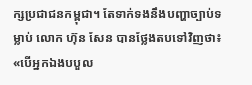ក្សប្រជាជនកម្ពុជា។ តែទាក់ទងនឹងបញ្ហាច្បាប់ទម្លាប់ លោក ហ៊ុន សែន បានថ្លែងតបទៅវិញថា៖ «បើអ្នកឯងបបួល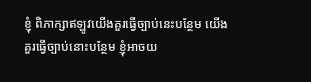ខ្ញុំ ពិភាក្សាឥឡូវយើងគួរធ្វើច្បាប់នេះបន្ថែម យើងគួរធ្វើច្បាប់នោះបន្ថែម ខ្ញុំអាចយ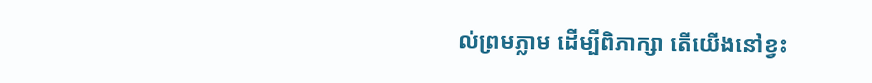ល់ព្រមភ្លាម ដើម្បីពិភាក្សា តើយើងនៅខ្វះ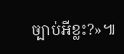ច្បាប់អីខ្លះ?»៕